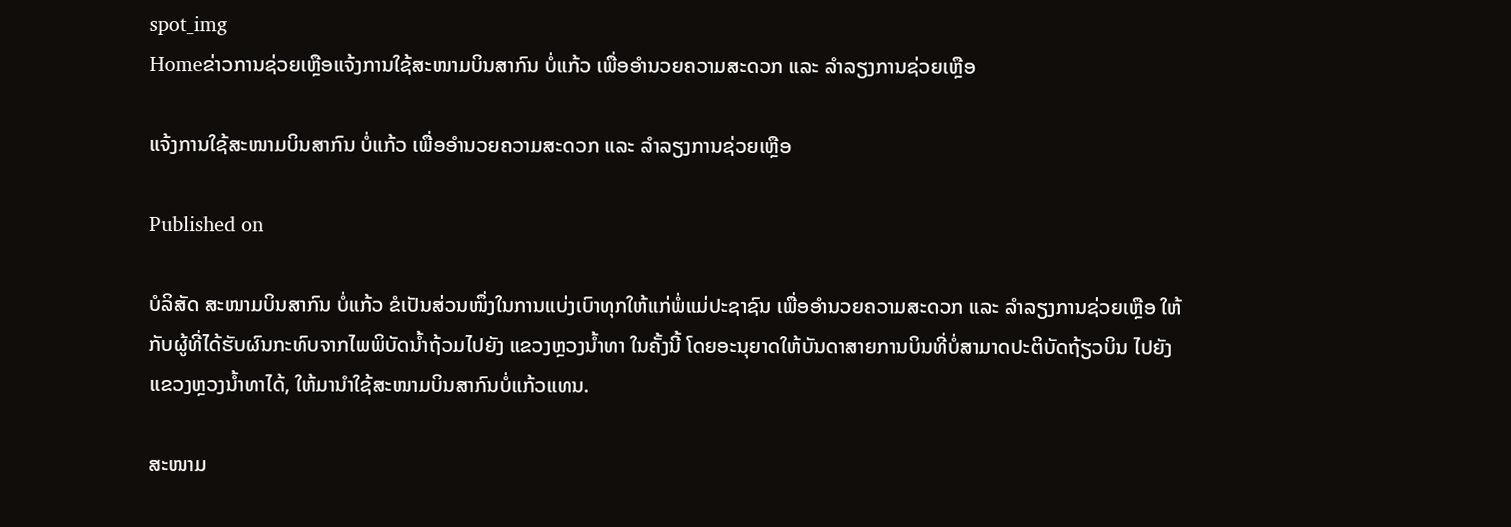spot_img
Homeຂ່າວການຊ່ວຍເຫຼືອແຈ້ງການໃຊ້ສະໜາມບິນສາກົນ ບໍ່ແກ້ວ ເພື່ອອຳນວຍຄວາມສະດວກ ແລະ ລໍາລຽງການຊ່ວຍເຫຼືອ

ແຈ້ງການໃຊ້ສະໜາມບິນສາກົນ ບໍ່ແກ້ວ ເພື່ອອຳນວຍຄວາມສະດວກ ແລະ ລໍາລຽງການຊ່ວຍເຫຼືອ

Published on

ບໍລິສັດ ສະໜາມບິນສາກົນ ບໍ່ແກ້ວ ຂໍເປັນສ່ວນໜຶ່ງໃນການແບ່ງເບົາທຸກໃຫ້ແກ່ພໍ່ແມ່ປະຊາຊົນ ເພື່ອອຳນວຍຄວາມສະດວກ ແລະ ລໍາລຽງການຊ່ວຍເຫຼືອ ໃຫ້ກັບຜູ້ທີ່ໄດ້ຮັບຜົນກະທົບຈາກໄພພິບັດນໍ້າຖ້ວມໄປຍັງ ແຂວງຫຼວງນໍ້າທາ ໃນຄັ້ງນີ້ ໂດຍອະນຸຍາດໃຫ້ບັນດາສາຍການບິນທີ່ບໍ່ສາມາດປະຕິບັດຖ້ຽວບິນ ໄປຍັງແຂວງຫຼວງນໍ້າທາໄດ້, ໃຫ້ມານໍາໃຊ້ສະໜາມບິນສາກົນບໍ່ແກ້ວແທນ.

ສະໜາມ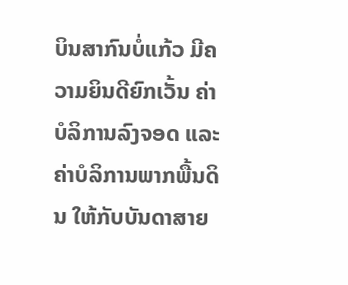ບິນສາກົນບໍ່ແກ້ວ ມີຄວາມຍິນດີຍົກເວັ້ນ ຄ່າບໍລິການລົງຈອດ ແລະ ຄ່າບໍລິການພາກພື້ນດິນ ໃຫ້ກັບບັນດາສາຍ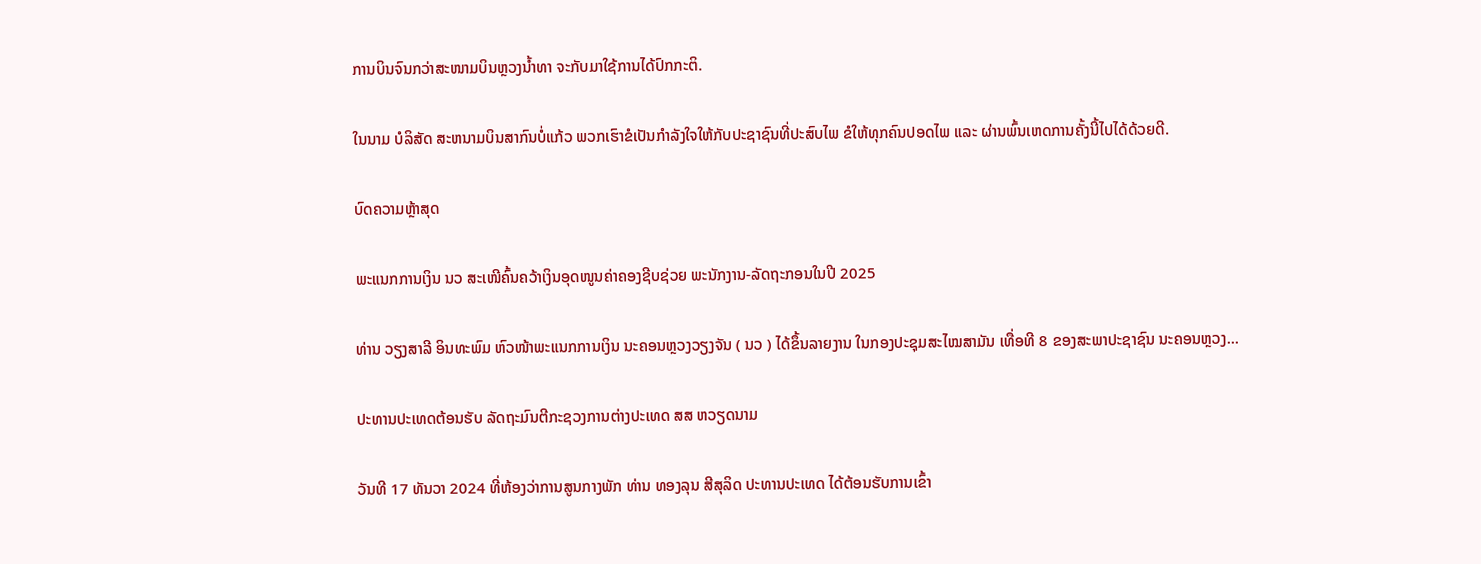ການບິນຈົນກວ່າສະໜາມບິນຫຼວງນໍ້າທາ ຈະກັບມາໃຊ້ການໄດ້ປົກກະຕິ.

ໃນນາມ ບໍລິສັດ ສະຫນາມບິນສາກົນບໍ່ແກ້ວ ພວກເຮົາຂໍເປັນກຳລັງໃຈໃຫ້ກັບປະຊາຊົນທີ່ປະສົບໄພ ຂໍໃຫ້ທຸກຄົນປອດໄພ ແລະ ຜ່ານພົ້ນເຫດການຄັ້ງນີ້ໄປໄດ້ດ້ວຍດີ.

ບົດຄວາມຫຼ້າສຸດ

ພະແນກການເງິນ ນວ ສະເໜີຄົ້ນຄວ້າເງິນອຸດໜູນຄ່າຄອງຊີບຊ່ວຍ ພະນັກງານ-ລັດຖະກອນໃນປີ 2025

ທ່ານ ວຽງສາລີ ອິນທະພົມ ຫົວໜ້າພະແນກການເງິນ ນະຄອນຫຼວງວຽງຈັນ ( ນວ ) ໄດ້ຂຶ້ນລາຍງານ ໃນກອງປະຊຸມສະໄໝສາມັນ ເທື່ອທີ 8 ຂອງສະພາປະຊາຊົນ ນະຄອນຫຼວງ...

ປະທານປະເທດຕ້ອນຮັບ ລັດຖະມົນຕີກະຊວງການຕ່າງປະເທດ ສສ ຫວຽດນາມ

ວັນທີ 17 ທັນວາ 2024 ທີ່ຫ້ອງວ່າການສູນກາງພັກ ທ່ານ ທອງລຸນ ສີສຸລິດ ປະທານປະເທດ ໄດ້ຕ້ອນຮັບການເຂົ້າ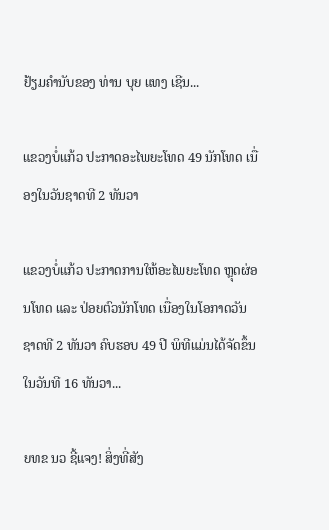ຢ້ຽມຄຳນັບຂອງ ທ່ານ ບຸຍ ແທງ ເຊີນ...

ແຂວງບໍ່ແກ້ວ ປະກາດອະໄພຍະໂທດ 49 ນັກໂທດ ເນື່ອງໃນວັນຊາດທີ 2 ທັນວາ

ແຂວງບໍ່ແກ້ວ ປະກາດການໃຫ້ອະໄພຍະໂທດ ຫຼຸດຜ່ອນໂທດ ແລະ ປ່ອຍຕົວນັກໂທດ ເນື່ອງໃນໂອກາດວັນຊາດທີ 2 ທັນວາ ຄົບຮອບ 49 ປີ ພິທີແມ່ນໄດ້ຈັດຂຶ້ນໃນວັນທີ 16 ທັນວາ...

ຍທຂ ນວ ຊີ້ແຈງ! ສິ່ງທີ່ສັງ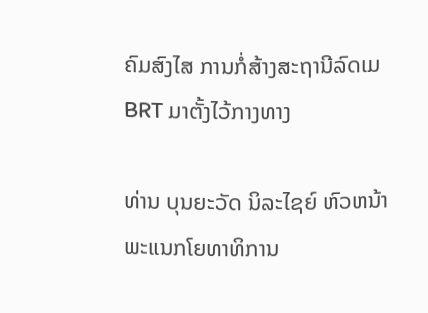ຄົມສົງໄສ ການກໍ່ສ້າງສະຖານີລົດເມ BRT ມາຕັ້ງໄວ້ກາງທາງ

ທ່ານ ບຸນຍະວັດ ນິລະໄຊຍ໌ ຫົວຫນ້າພະແນກໂຍທາທິການ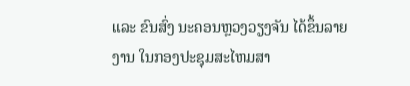ແລະ ຂົນສົ່ງ ນະຄອນຫຼວງວຽງຈັນ ໄດ້ຂຶ້ນລາຍງານ ໃນກອງປະຊຸມສະໄຫມສາ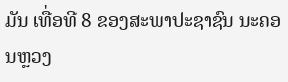ມັນ ເທື່ອທີ 8 ຂອງສະພາປະຊາຊົນ ນະຄອນຫຼວງ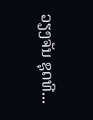ວຽງຈັນ ຊຸດທີ...